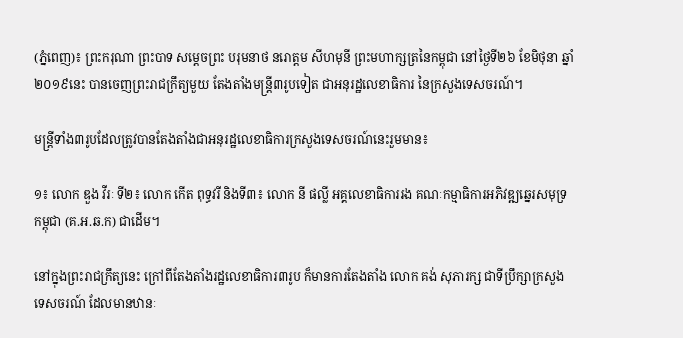(ភ្នំពេញ)៖ ព្រះករុណា ព្រះបាទ សម្តេចព្រះ បរុមនាថ នរោត្តម សីហមុនី ព្រះមហាក្សត្រនៃកម្ពុជា នៅថ្ងៃទី២៦ ខែមិថុនា ឆ្នាំ២០១៩នេះ បានចេញព្រះរាជក្រឹត្យមួយ តែងតាំងមន្រ្តី៣រូបទៀត ជាអនុរដ្ឋលេខាធិការ នៃក្រសួងទេសចរណ៍។

មន្រ្តីទាំង៣រូបដែលត្រូវបានតែងតាំងជាអនុរដ្ឋលេខាធិការក្រសួងទេសចរណ៍នេះរួមមាន៖

១៖ លោក ឌួង វីរៈ ទី២៖ លោក កើត ពុទ្ធវរី និងទី៣៖ លោក នី ផល្លី អគ្គលេខាធិការរង គណៈកម្មាធិការអភិវឌ្ឍឆ្នេរសមុទ្រកម្ពុជា (គ.អ.ឆ.ក) ជាដើម។

នៅក្នុងព្រះរាជក្រឹត្យនេះ ក្រៅពីតែងតាំងរដ្ឋលេខាធិការ៣រូប ក៏មានការតែងតាំង លោក គង់ សុភារក្ស ជាទីប្រឹក្សាក្រសួងទេសចរណ៍ ដែលមានឋានៈ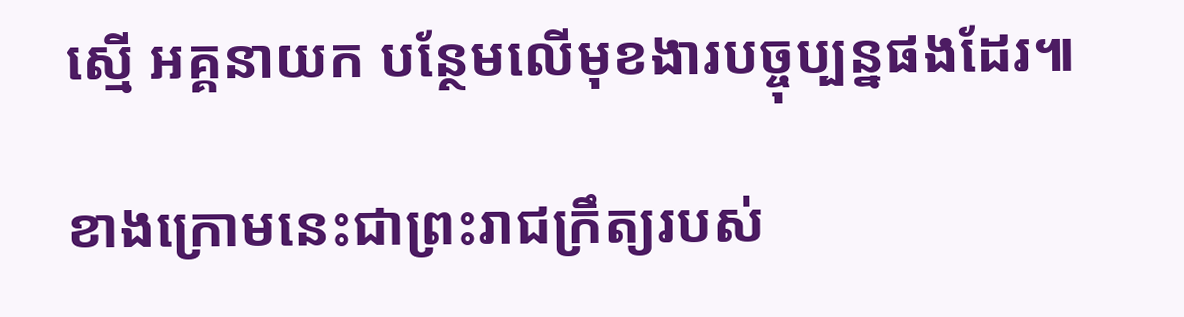ស្មើ អគ្គនាយក បន្ថែមលើមុខងារបច្ចុប្បន្នផងដែរ៕

ខាងក្រោមនេះជាព្រះរាជក្រឹត្យរបស់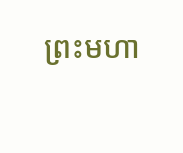ព្រះមហា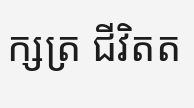ក្សត្រ ជីវិតត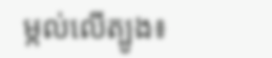ម្កល់លើត្បូង៖